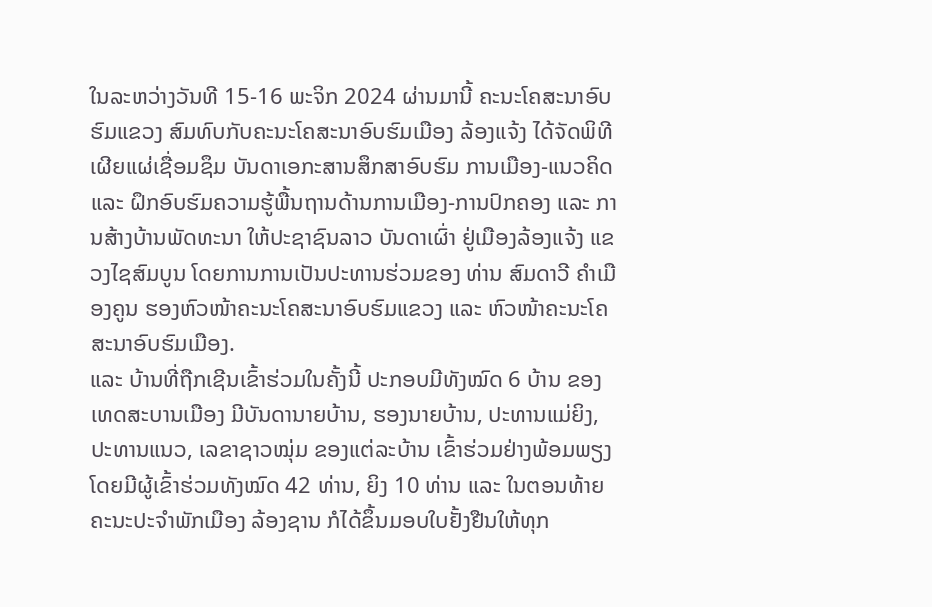ໃນລະຫວ່າງວັນທີ 15-16 ພະຈິກ 2024 ຜ່ານມານີ້ ຄະນະໂຄສະນາອົບຮົມແຂວງ ສົມທົບກັບຄະນະໂຄສະນາອົບຮົມເມືອງ ລ້ອງແຈ້ງ ໄດ້ຈັດພິທີ ເຜີຍແຜ່ເຊື່ອມຊຶມ ບັນດາເອກະສານສຶກສາອົບຮົມ ການເມືອງ-ແນວຄິດ ແລະ ຝຶກອົບຮົມຄວາມຮູ້ພື້ນຖານດ້ານການເມືອງ-ການປົກຄອງ ແລະ ການສ້າງບ້ານພັດທະນາ ໃຫ້ປະຊາຊົນລາວ ບັນດາເຜົ່າ ຢູ່ເມືອງລ້ອງແຈ້ງ ແຂວງໄຊສົມບູນ ໂດຍການການເປັນປະທານຮ່ວມຂອງ ທ່ານ ສົມດາວີ ຄໍາເມືອງຄູນ ຮອງຫົວໜ້າຄະນະໂຄສະນາອົບຮົມແຂວງ ແລະ ຫົວໜ້າຄະນະໂຄສະນາອົບຮົມເມືອງ.
ແລະ ບ້ານທີ່ຖືກເຊີນເຂົ້າຮ່ວມໃນຄັ້ງນີ້ ປະກອບມີທັງໝົດ 6 ບ້ານ ຂອງເທດສະບານເມືອງ ມີບັນດານາຍບ້ານ, ຮອງນາຍບ້ານ, ປະທານແມ່ຍິງ, ປະທານແນວ, ເລຂາຊາວໝຸ່ມ ຂອງແຕ່ລະບ້ານ ເຂົ້າຮ່ວມຢ່າງພ້ອມພຽງ ໂດຍມີຜູ້ເຂົ້າຮ່ວມທັງໝົດ 42 ທ່ານ, ຍິງ 10 ທ່ານ ແລະ ໃນຕອນທ້າຍຄະນະປະຈໍາພັກເມືອງ ລ້ອງຊານ ກໍໄດ້ຂຶ້ນມອບໃບຢັ້ງຢືນໃຫ້ທຸກ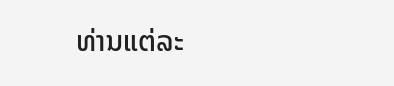ທ່ານແຕ່ລະ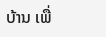ບ້ານ ເພື່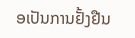ອເປັນການຢັ້ງຢືນ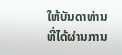ໃຫ້ບັນດາທ່ານ ທີ່ໄດ້ຜ່ານການ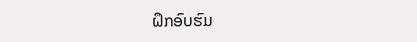ຝຶກອົບຮົມ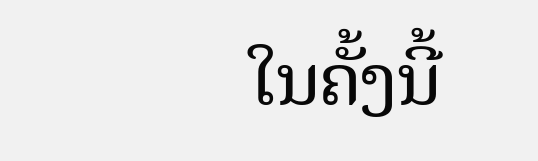ໃນຄັ້ງນີ້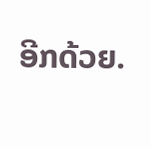ອີກດ້ວຍ.